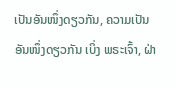ເປັນອັນໜຶ່ງດຽວກັນ, ຄວາມເປັນອັນໜຶ່ງດຽວກັນ ເບິ່ງ ພຣະເຈົ້າ, ຝ່າ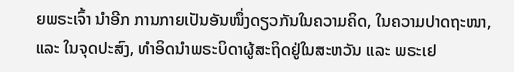ຍພຣະເຈົ້າ ນຳອີກ ການກາຍເປັນອັນໜຶ່ງດຽວກັນໃນຄວາມຄິດ, ໃນຄວາມປາດຖະໜາ, ແລະ ໃນຈຸດປະສົງ, ທຳອິດນຳພຣະບິດາຜູ້ສະຖິດຢູ່ໃນສະຫວັນ ແລະ ພຣະເຢ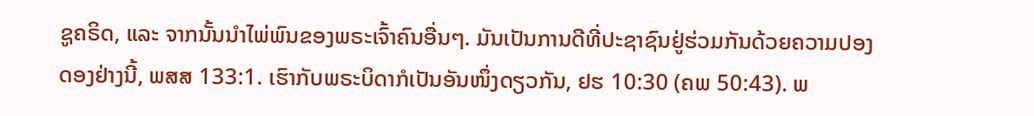ຊູຄຣິດ, ແລະ ຈາກນັ້ນນຳໄພ່ພົນຂອງພຣະເຈົ້າຄົນອື່ນໆ. ມັນເປັນການດີທີ່ປະຊາຊົນຢູ່ຮ່ວມກັນດ້ວຍຄວາມປອງດອງຢ່າງນີ້, ພສສ 133:1. ເຮົາກັບພຣະບິດາກໍເປັນອັນໜຶ່ງດຽວກັນ, ຢຮ 10:30 (ຄພ 50:43). ພ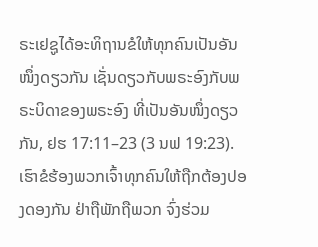ຣະເຢຊູໄດ້ອະທິຖານຂໍໃຫ້ທຸກຄົນເປັນອັນໜຶ່ງດຽວກັນ ເຊັ່ນດຽວກັບພຣະອົງກັບພຣະບິດາຂອງພຣະອົງ ທີ່ເປັນອັນໜຶ່ງດຽວກັນ, ຢຮ 17:11–23 (3 ນຟ 19:23). ເຮົາຂໍຮ້ອງພວກເຈົ້າທຸກຄົນໃຫ້ຖືກຕ້ອງປອງດອງກັນ ຢ່າຖືພັກຖືພວກ ຈົ່ງຮ່ວມ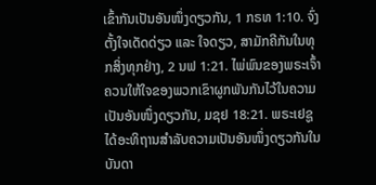ເຂົ້າກັນເປັນອັນໜຶ່ງດຽວກັນ, 1 ກຣທ 1:10. ຈົ່ງຕັ້ງໃຈເດັດດ່ຽວ ແລະ ໃຈດຽວ, ສາມັກຄີກັນໃນທຸກສິ່ງທຸກຢ່າງ, 2 ນຟ 1:21. ໄພ່ພົນຂອງພຣະເຈົ້າຄວນໃຫ້ໃຈຂອງພວກເຂົາຜູກພັນກັນໄວ້ໃນຄວາມເປັນອັນໜຶ່ງດຽວກັນ, ມຊຢ 18:21. ພຣະເຢຊູໄດ້ອະທິຖານສຳລັບຄວາມເປັນອັນໜຶ່ງດຽວກັນໃນບັນດາ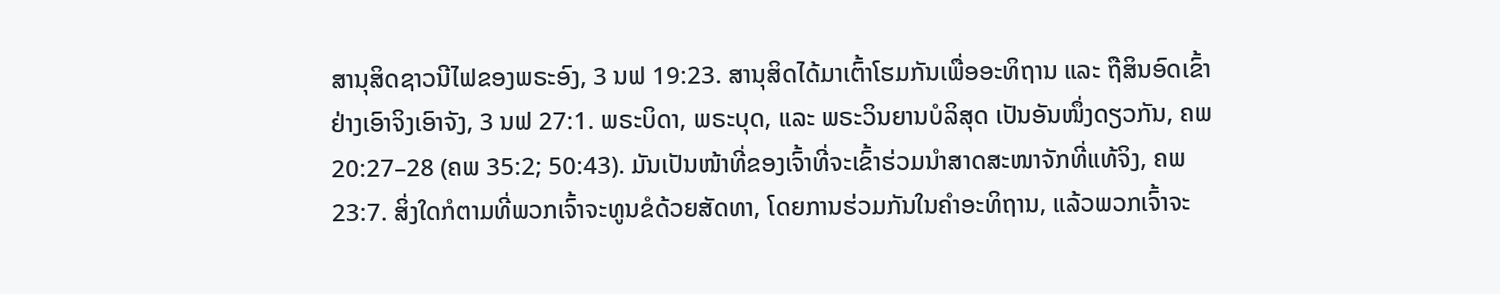ສານຸສິດຊາວນີໄຟຂອງພຣະອົງ, 3 ນຟ 19:23. ສານຸສິດໄດ້ມາເຕົ້າໂຮມກັນເພື່ອອະທິຖານ ແລະ ຖືສິນອົດເຂົ້າຢ່າງເອົາຈິງເອົາຈັງ, 3 ນຟ 27:1. ພຣະບິດາ, ພຣະບຸດ, ແລະ ພຣະວິນຍານບໍລິສຸດ ເປັນອັນໜຶ່ງດຽວກັນ, ຄພ 20:27–28 (ຄພ 35:2; 50:43). ມັນເປັນໜ້າທີ່ຂອງເຈົ້າທີ່ຈະເຂົ້າຮ່ວມນຳສາດສະໜາຈັກທີ່ແທ້ຈິງ, ຄພ 23:7. ສິ່ງໃດກໍຕາມທີ່ພວກເຈົ້າຈະທູນຂໍດ້ວຍສັດທາ, ໂດຍການຮ່ວມກັນໃນຄຳອະທິຖານ, ແລ້ວພວກເຈົ້າຈະ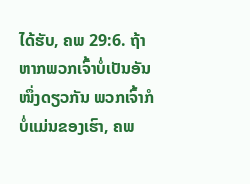ໄດ້ຮັບ, ຄພ 29:6. ຖ້າຫາກພວກເຈົ້າບໍ່ເປັນອັນໜຶ່ງດຽວກັນ ພວກເຈົ້າກໍບໍ່ແມ່ນຂອງເຮົາ, ຄພ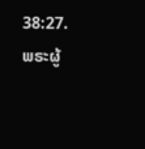38:27. ພຣະຜູ້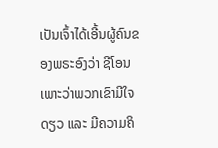ເປັນເຈົ້າໄດ້ເອີ້ນຜູ້ຄົນຂອງພຣະອົງວ່າ ຊີໂອນ ເພາະວ່າພວກເຂົາມີໃຈດຽວ ແລະ ມີຄວາມຄິ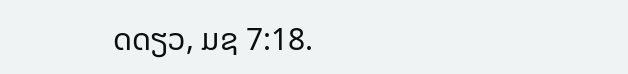ດດຽວ, ມຊ 7:18.